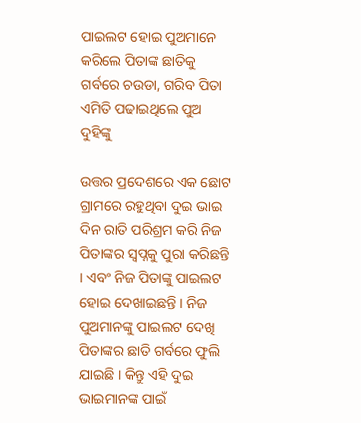ପାଇଲଟ ହୋଇ ପୁଅମାନେ କରିଲେ ପିତାଙ୍କ ଛାତିକୁ ଗର୍ବରେ ଚଉଡା, ଗରିବ ପିତା ଏମିତି ପଢାଇଥିଲେ ପୁଅ ଦୁହିଙ୍କୁ

ଉତ୍ତର ପ୍ରଦେଶରେ ଏକ ଛୋଟ ଗ୍ରାମରେ ରହୁଥିବା ଦୁଇ ଭାଇ ଦିନ ରାତି ପରିଶ୍ରମ କରି ନିଜ ପିତାଙ୍କର ସ୍ଵପ୍ନକୁ ପୁରା କରିଛନ୍ତି । ଏବଂ ନିଜ ପିତାଙ୍କୁ ପାଇଲଟ ହୋଇ ଦେଖାଇଛନ୍ତି । ନିଜ ପୁଅମାନଙ୍କୁ ପାଇଲଟ ଦେଖି ପିତାଙ୍କର ଛାତି ଗର୍ବରେ ଫୁଲି ଯାଇଛି । କିନ୍ତୁ ଏହି ଦୁଇ ଭାଇମାନଙ୍କ ପାଇଁ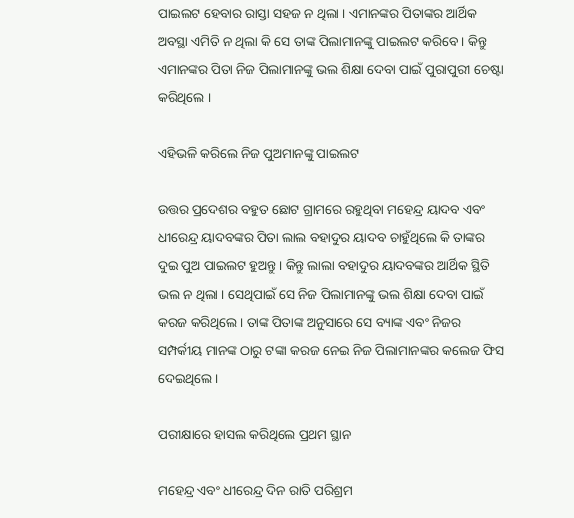ପାଇଲଟ ହେବାର ରାସ୍ତା ସହଜ ନ ଥିଲା । ଏମାନଙ୍କର ପିତାଙ୍କର ଆର୍ଥିକ ଅବସ୍ଥା ଏମିତି ନ ଥିଲା କି ସେ ତାଙ୍କ ପିଲାମାନଙ୍କୁ ପାଇଲଟ କରିବେ । କିନ୍ତୁ ଏମାନଙ୍କର ପିତା ନିଜ ପିଲାମାନଙ୍କୁ ଭଲ ଶିକ୍ଷା ଦେବା ପାଇଁ ପୁରାପୁରୀ ଚେଷ୍ଟା କରିଥିଲେ ।

ଏହିଭଳି କରିଲେ ନିଜ ପୁଅମାନଙ୍କୁ ପାଇଲଟ

ଉତ୍ତର ପ୍ରଦେଶର ବହୁତ ଛୋଟ ଗ୍ରାମରେ ରହୁଥିବା ମହେନ୍ଦ୍ର ୟାଦବ ଏବଂ ଧୀରେନ୍ଦ୍ର ୟାଦବଙ୍କର ପିତା ଲାଲ ବହାଦୁର ୟାଦବ ଚାହୁଁଥିଲେ କି ତାଙ୍କର ଦୁଇ ପୁଅ ପାଇଲଟ ହୁଅନ୍ତୁ । କିନ୍ତୁ ଲାଲା ବହାଦୁର ୟାଦବଙ୍କର ଆର୍ଥିକ ସ୍ଥିତି ଭଲ ନ ଥିଲା । ସେଥିପାଇଁ ସେ ନିଜ ପିଲାମାନଙ୍କୁ ଭଲ ଶିକ୍ଷା ଦେବା ପାଇଁ କରଜ କରିଥିଲେ । ତାଙ୍କ ପିତାଙ୍କ ଅନୁସାରେ ସେ ବ୍ୟାଙ୍କ ଏବଂ ନିଜର ସମ୍ପର୍କୀୟ ମାନଙ୍କ ଠାରୁ ଟଙ୍କା କରଜ ନେଇ ନିଜ ପିଲାମାନଙ୍କର କଲେଜ ଫିସ ଦେଇଥିଲେ ।

ପରୀକ୍ଷାରେ ହାସଲ କରିଥିଲେ ପ୍ରଥମ ସ୍ଥାନ

ମହେନ୍ଦ୍ର ଏବଂ ଧୀରେନ୍ଦ୍ର ଦିନ ରାତି ପରିଶ୍ରମ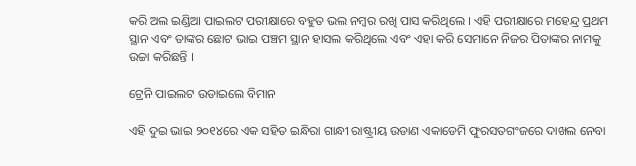କରି ଅଲ ଇଣ୍ଡିଆ ପାଇଲଟ ପରୀକ୍ଷାରେ ବହୁତ ଭଲ ନମ୍ବର ରଖି ପାସ କରିଥିଲେ । ଏହି ପରୀକ୍ଷାରେ ମହେନ୍ଦ୍ର ପ୍ରଥମ ସ୍ଥାନ ଏବଂ ତାଙ୍କର ଛୋଟ ଭାଇ ପଞ୍ଚମ ସ୍ଥାନ ହାସଲ କରିଥିଲେ ଏବଂ ଏହା କରି ସେମାନେ ନିଜର ପିତାଙ୍କର ନାମକୁ ଉଚ୍ଚା କରିଛନ୍ତି ।

ଟ୍ରେନି ପାଇଲଟ ଉଡାଇଲେ ବିମାନ

ଏହି ଦୁଇ ଭାଇ ୨୦୧୪ରେ ଏକ ସହିତ ଇନ୍ଧିରା ଗାନ୍ଧୀ ରାଷ୍ଟ୍ରୀୟ ଉଡାଣ ଏକାଡେମି ଫୁରସତଗଂଜରେ ଦାଖଲ ନେବା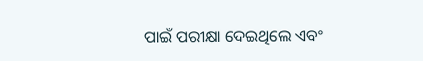ପାଇଁ ପରୀକ୍ଷା ଦେଇଥିଲେ ଏବଂ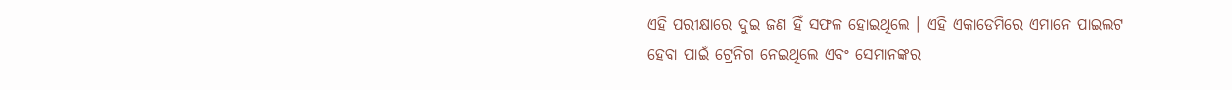ଏହି ପରୀକ୍ଷାରେ ଦୁଇ ଜଣ ହିଁ ସଫଳ ହୋଇଥିଲେ । ଏହି ଏକାଡେମିରେ ଏମାନେ ପାଇଲଟ ହେବା ପାଇଁ ଟ୍ରେନିଗ ନେଇଥିଲେ ଏବଂ ସେମାନଙ୍କର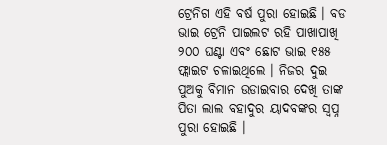ଟ୍ରେନିଗ ଏହି ବର୍ଷ ପୁରା ହୋଇଛି । ବଡ ଭାଇ ଟ୍ରେନି ପାଇଲଟ ରହି ପାଖାପାଖି ୨୦୦ ଘଣ୍ଟା ଏବଂ ଛୋଟ ଭାଇ ୧୫୫ ଫ୍ଲାଇଟ ଚଳାଇଥିଲେ । ନିଜର ଦୁଇ ପୁଅକୁ ବିମାନ ଉଡାଇବାର ଦେଖି ତାଙ୍କ ପିତା ଲାଲ ବହାଦୁର ୟାଦବଙ୍କର ସ୍ଵପ୍ନ ପୁରା ହୋଇଛି ।